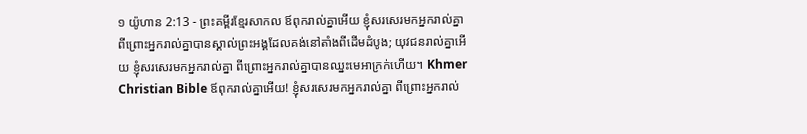១ យ៉ូហាន 2:13 - ព្រះគម្ពីរខ្មែរសាកល ឪពុករាល់គ្នាអើយ ខ្ញុំសរសេរមកអ្នករាល់គ្នា ពីព្រោះអ្នករាល់គ្នាបានស្គាល់ព្រះអង្គដែលគង់នៅតាំងពីដើមដំបូង; យុវជនរាល់គ្នាអើយ ខ្ញុំសរសេរមកអ្នករាល់គ្នា ពីព្រោះអ្នករាល់គ្នាបានឈ្នះមេអាក្រក់ហើយ។ Khmer Christian Bible ឪពុករាល់គ្នាអើយ! ខ្ញុំសរសេរមកអ្នករាល់គ្នា ពីព្រោះអ្នករាល់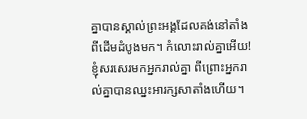គ្នាបានស្គាល់ព្រះអង្គដែលគង់នៅតាំងពីដើមដំបូងមក។ កំលោះរាល់គ្នាអើយ! ខ្ញុំសរសេរមកអ្នករាល់គ្នា ពីព្រោះអ្នករាល់គ្នាបានឈ្នះអារក្សសាតាំងហើយ។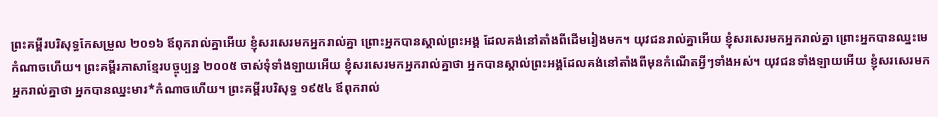ព្រះគម្ពីរបរិសុទ្ធកែសម្រួល ២០១៦ ឪពុករាល់គ្នាអើយ ខ្ញុំសរសេរមកអ្នករាល់គ្នា ព្រោះអ្នកបានស្គាល់ព្រះអង្គ ដែលគង់នៅតាំងពីដើមរៀងមក។ យុវជនរាល់គ្នាអើយ ខ្ញុំសរសេរមកអ្នករាល់គ្នា ព្រោះអ្នកបានឈ្នះមេកំណាចហើយ។ ព្រះគម្ពីរភាសាខ្មែរបច្ចុប្បន្ន ២០០៥ ចាស់ទុំទាំងឡាយអើយ ខ្ញុំសរសេរមកអ្នករាល់គ្នាថា អ្នកបានស្គាល់ព្រះអង្គដែលគង់នៅតាំងពីមុនកំណើតអ្វីៗទាំងអស់។ យុវជនទាំងឡាយអើយ ខ្ញុំសរសេរមកអ្នករាល់គ្នាថា អ្នកបានឈ្នះមារ*កំណាចហើយ។ ព្រះគម្ពីរបរិសុទ្ធ ១៩៥៤ ឪពុករាល់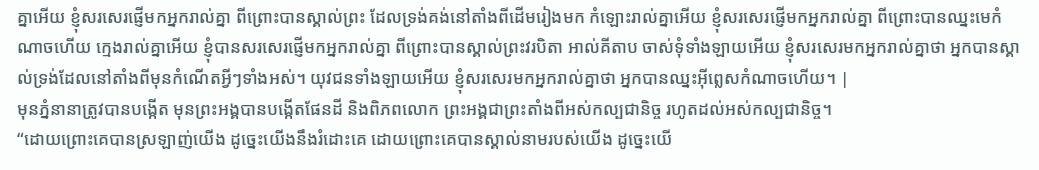គ្នាអើយ ខ្ញុំសរសេរផ្ញើមកអ្នករាល់គ្នា ពីព្រោះបានស្គាល់ព្រះ ដែលទ្រង់គង់នៅតាំងពីដើមរៀងមក កំឡោះរាល់គ្នាអើយ ខ្ញុំសរសេរផ្ញើមកអ្នករាល់គ្នា ពីព្រោះបានឈ្នះមេកំណាចហើយ ក្មេងរាល់គ្នាអើយ ខ្ញុំបានសរសេរផ្ញើមកអ្នករាល់គ្នា ពីព្រោះបានស្គាល់ព្រះវរបិតា អាល់គីតាប ចាស់ទុំទាំងឡាយអើយ ខ្ញុំសរសេរមកអ្នករាល់គ្នាថា អ្នកបានស្គាល់ទ្រង់ដែលនៅតាំងពីមុនកំណើតអ្វីៗទាំងអស់។ យុវជនទាំងឡាយអើយ ខ្ញុំសរសេរមកអ្នករាល់គ្នាថា អ្នកបានឈ្នះអ៊ីព្លេសកំណាចហើយ។ |
មុនភ្នំនានាត្រូវបានបង្កើត មុនព្រះអង្គបានបង្កើតផែនដី និងពិភពលោក ព្រះអង្គជាព្រះតាំងពីអស់កល្បជានិច្ច រហូតដល់អស់កល្បជានិច្ច។
“ដោយព្រោះគេបានស្រឡាញ់យើង ដូច្នេះយើងនឹងរំដោះគេ ដោយព្រោះគេបានស្គាល់នាមរបស់យើង ដូច្នេះយើ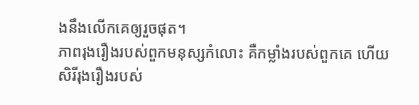ងនឹងលើកគេឲ្យរួចផុត។
ភាពរុងរឿងរបស់ពួកមនុស្សកំលោះ គឺកម្លាំងរបស់ពួកគេ ហើយសិរីរុងរឿងរបស់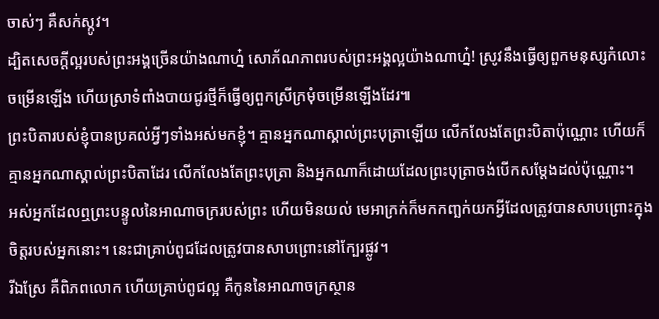ចាស់ៗ គឺសក់ស្កូវ។
ដ្បិតសេចក្ដីល្អរបស់ព្រះអង្គច្រើនយ៉ាងណាហ្ន៎ សោភ័ណភាពរបស់ព្រះអង្គល្អយ៉ាងណាហ្ន៎! ស្រូវនឹងធ្វើឲ្យពួកមនុស្សកំលោះចម្រើនឡើង ហើយស្រាទំពាំងបាយជូរថ្មីក៏ធ្វើឲ្យពួកស្រីក្រមុំចម្រើនឡើងដែរ៕
ព្រះបិតារបស់ខ្ញុំបានប្រគល់អ្វីៗទាំងអស់មកខ្ញុំ។ គ្មានអ្នកណាស្គាល់ព្រះបុត្រាឡើយ លើកលែងតែព្រះបិតាប៉ុណ្ណោះ ហើយក៏គ្មានអ្នកណាស្គាល់ព្រះបិតាដែរ លើកលែងតែព្រះបុត្រា និងអ្នកណាក៏ដោយដែលព្រះបុត្រាចង់បើកសម្ដែងដល់ប៉ុណ្ណោះ។
អស់អ្នកដែលឮព្រះបន្ទូលនៃអាណាចក្ររបស់ព្រះ ហើយមិនយល់ មេអាក្រក់ក៏មកកញ្ឆក់យកអ្វីដែលត្រូវបានសាបព្រោះក្នុងចិត្តរបស់អ្នកនោះ។ នេះជាគ្រាប់ពូជដែលត្រូវបានសាបព្រោះនៅក្បែរផ្លូវ។
រីឯស្រែ គឺពិភពលោក ហើយគ្រាប់ពូជល្អ គឺកូននៃអាណាចក្រស្ថាន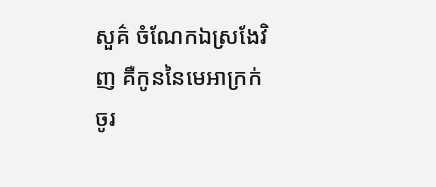សួគ៌ ចំណែកឯស្រងែវិញ គឺកូននៃមេអាក្រក់
ចូរ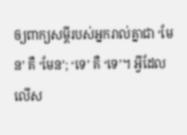ឲ្យពាក្យសម្ដីរបស់អ្នករាល់គ្នាជា ‘មែន’ គឺ ‘មែន’; ‘ទេ’ គឺ ‘ទេ’។ អ្វីដែលលើស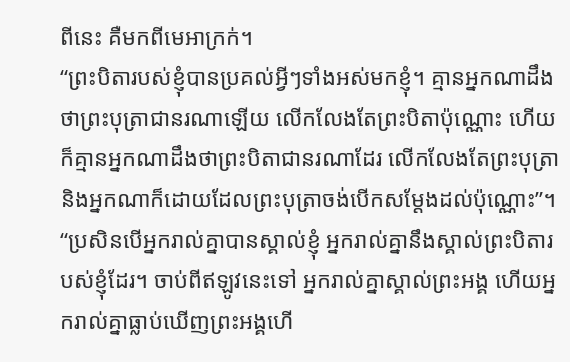ពីនេះ គឺមកពីមេអាក្រក់។
“ព្រះបិតារបស់ខ្ញុំបានប្រគល់អ្វីៗទាំងអស់មកខ្ញុំ។ គ្មានអ្នកណាដឹងថាព្រះបុត្រាជានរណាឡើយ លើកលែងតែព្រះបិតាប៉ុណ្ណោះ ហើយក៏គ្មានអ្នកណាដឹងថាព្រះបិតាជានរណាដែរ លើកលែងតែព្រះបុត្រា និងអ្នកណាក៏ដោយដែលព្រះបុត្រាចង់បើកសម្ដែងដល់ប៉ុណ្ណោះ”។
“ប្រសិនបើអ្នករាល់គ្នាបានស្គាល់ខ្ញុំ អ្នករាល់គ្នានឹងស្គាល់ព្រះបិតារបស់ខ្ញុំដែរ។ ចាប់ពីឥឡូវនេះទៅ អ្នករាល់គ្នាស្គាល់ព្រះអង្គ ហើយអ្នករាល់គ្នាធ្លាប់ឃើញព្រះអង្គហើ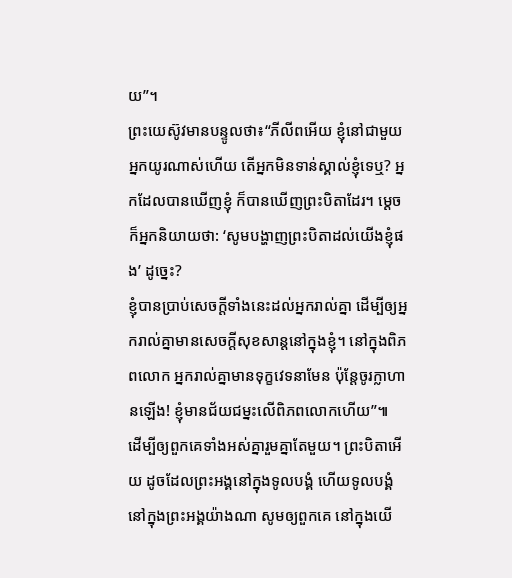យ”។
ព្រះយេស៊ូវមានបន្ទូលថា៖“ភីលីពអើយ ខ្ញុំនៅជាមួយអ្នកយូរណាស់ហើយ តើអ្នកមិនទាន់ស្គាល់ខ្ញុំទេឬ? អ្នកដែលបានឃើញខ្ញុំ ក៏បានឃើញព្រះបិតាដែរ។ ម្ដេចក៏អ្នកនិយាយថា: ‘សូមបង្ហាញព្រះបិតាដល់យើងខ្ញុំផង’ ដូច្នេះ?
ខ្ញុំបានប្រាប់សេចក្ដីទាំងនេះដល់អ្នករាល់គ្នា ដើម្បីឲ្យអ្នករាល់គ្នាមានសេចក្ដីសុខសាន្តនៅក្នុងខ្ញុំ។ នៅក្នុងពិភពលោក អ្នករាល់គ្នាមានទុក្ខវេទនាមែន ប៉ុន្តែចូរក្លាហានឡើង! ខ្ញុំមានជ័យជម្នះលើពិភពលោកហើយ”៕
ដើម្បីឲ្យពួកគេទាំងអស់គ្នារួមគ្នាតែមួយ។ ព្រះបិតាអើយ ដូចដែលព្រះអង្គនៅក្នុងទូលបង្គំ ហើយទូលបង្គំនៅក្នុងព្រះអង្គយ៉ាងណា សូមឲ្យពួកគេ នៅក្នុងយើ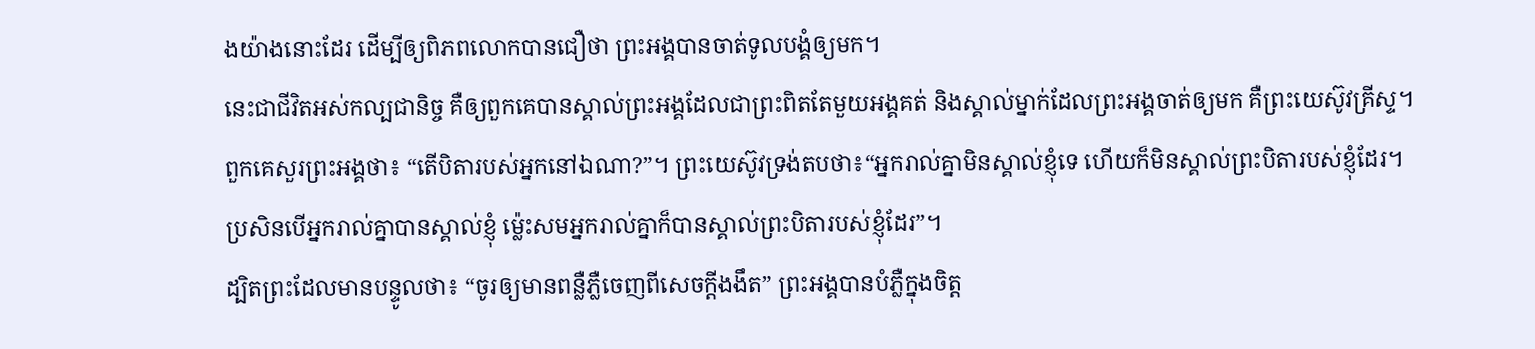ងយ៉ាងនោះដែរ ដើម្បីឲ្យពិភពលោកបានជឿថា ព្រះអង្គបានចាត់ទូលបង្គំឲ្យមក។
នេះជាជីវិតអស់កល្បជានិច្ច គឺឲ្យពួកគេបានស្គាល់ព្រះអង្គដែលជាព្រះពិតតែមួយអង្គគត់ និងស្គាល់ម្នាក់ដែលព្រះអង្គចាត់ឲ្យមក គឺព្រះយេស៊ូវគ្រីស្ទ។
ពួកគេសួរព្រះអង្គថា៖ “តើបិតារបស់អ្នកនៅឯណា?”។ ព្រះយេស៊ូវទ្រង់តបថា៖“អ្នករាល់គ្នាមិនស្គាល់ខ្ញុំទេ ហើយក៏មិនស្គាល់ព្រះបិតារបស់ខ្ញុំដែរ។ ប្រសិនបើអ្នករាល់គ្នាបានស្គាល់ខ្ញុំ ម្ល៉េះសមអ្នករាល់គ្នាក៏បានស្គាល់ព្រះបិតារបស់ខ្ញុំដែរ”។
ដ្បិតព្រះដែលមានបន្ទូលថា៖ “ចូរឲ្យមានពន្លឺភ្លឺចេញពីសេចក្ដីងងឹត” ព្រះអង្គបានបំភ្លឺក្នុងចិត្ត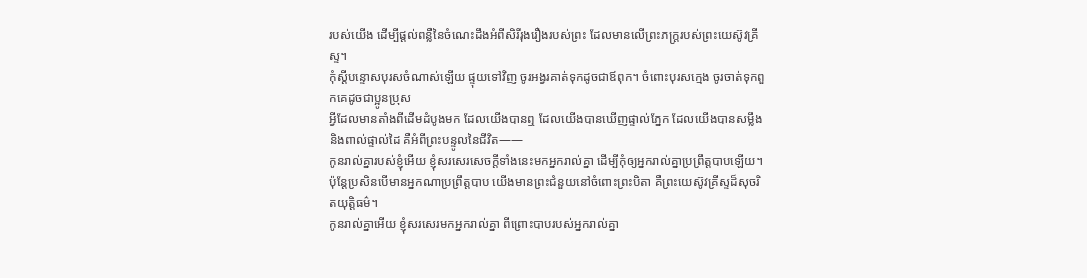របស់យើង ដើម្បីផ្ដល់ពន្លឺនៃចំណេះដឹងអំពីសិរីរុងរឿងរបស់ព្រះ ដែលមានលើព្រះភក្ត្ររបស់ព្រះយេស៊ូវគ្រីស្ទ។
កុំស្ដីបន្ទោសបុរសចំណាស់ឡើយ ផ្ទុយទៅវិញ ចូរអង្វរគាត់ទុកដូចជាឪពុក។ ចំពោះបុរសក្មេង ចូរចាត់ទុកពួកគេដូចជាប្អូនប្រុស
អ្វីដែលមានតាំងពីដើមដំបូងមក ដែលយើងបានឮ ដែលយើងបានឃើញផ្ទាល់ភ្នែក ដែលយើងបានសម្លឹង និងពាល់ផ្ទាល់ដៃ គឺអំពីព្រះបន្ទូលនៃជីវិត——
កូនរាល់គ្នារបស់ខ្ញុំអើយ ខ្ញុំសរសេរសេចក្ដីទាំងនេះមកអ្នករាល់គ្នា ដើម្បីកុំឲ្យអ្នករាល់គ្នាប្រព្រឹត្តបាបឡើយ។ ប៉ុន្តែប្រសិនបើមានអ្នកណាប្រព្រឹត្តបាប យើងមានព្រះជំនួយនៅចំពោះព្រះបិតា គឺព្រះយេស៊ូវគ្រីស្ទដ៏សុចរិតយុត្តិធម៌។
កូនរាល់គ្នាអើយ ខ្ញុំសរសេរមកអ្នករាល់គ្នា ពីព្រោះបាបរបស់អ្នករាល់គ្នា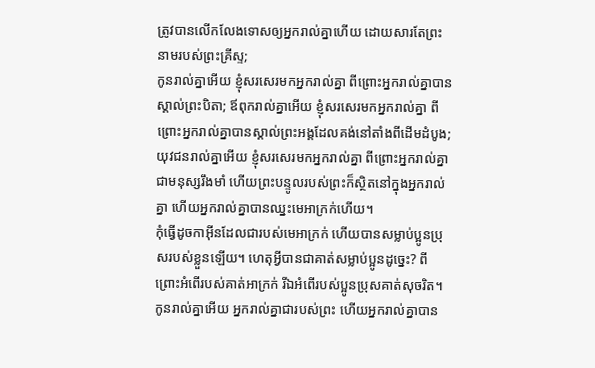ត្រូវបានលើកលែងទោសឲ្យអ្នករាល់គ្នាហើយ ដោយសារតែព្រះនាមរបស់ព្រះគ្រីស្ទ;
កូនរាល់គ្នាអើយ ខ្ញុំសរសេរមកអ្នករាល់គ្នា ពីព្រោះអ្នករាល់គ្នាបានស្គាល់ព្រះបិតា; ឪពុករាល់គ្នាអើយ ខ្ញុំសរសេរមកអ្នករាល់គ្នា ពីព្រោះអ្នករាល់គ្នាបានស្គាល់ព្រះអង្គដែលគង់នៅតាំងពីដើមដំបូង; យុវជនរាល់គ្នាអើយ ខ្ញុំសរសេរមកអ្នករាល់គ្នា ពីព្រោះអ្នករាល់គ្នាជាមនុស្សរឹងមាំ ហើយព្រះបន្ទូលរបស់ព្រះក៏ស្ថិតនៅក្នុងអ្នករាល់គ្នា ហើយអ្នករាល់គ្នាបានឈ្នះមេអាក្រក់ហើយ។
កុំធ្វើដូចកាអ៊ីនដែលជារបស់មេអាក្រក់ ហើយបានសម្លាប់ប្អូនប្រុសរបស់ខ្លួនឡើយ។ ហេតុអ្វីបានជាគាត់សម្លាប់ប្អូនដូច្នេះ? ពីព្រោះអំពើរបស់គាត់អាក្រក់ រីឯអំពើរបស់ប្អូនប្រុសគាត់សុចរិត។
កូនរាល់គ្នាអើយ អ្នករាល់គ្នាជារបស់ព្រះ ហើយអ្នករាល់គ្នាបាន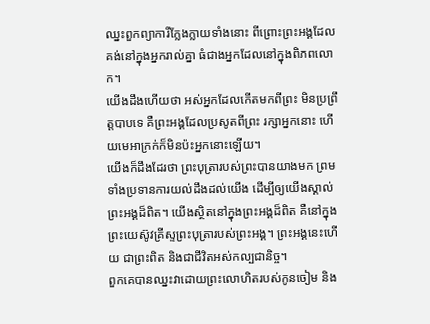ឈ្នះពួកព្យាការីក្លែងក្លាយទាំងនោះ ពីព្រោះព្រះអង្គដែលគង់នៅក្នុងអ្នករាល់គ្នា ធំជាងអ្នកដែលនៅក្នុងពិភពលោក។
យើងដឹងហើយថា អស់អ្នកដែលកើតមកពីព្រះ មិនប្រព្រឹត្តបាបទេ គឺព្រះអង្គដែលប្រសូតពីព្រះ រក្សាអ្នកនោះ ហើយមេអាក្រក់ក៏មិនប៉ះអ្នកនោះឡើយ។
យើងក៏ដឹងដែរថា ព្រះបុត្រារបស់ព្រះបានយាងមក ព្រមទាំងប្រទានការយល់ដឹងដល់យើង ដើម្បីឲ្យយើងស្គាល់ព្រះអង្គដ៏ពិត។ យើងស្ថិតនៅក្នុងព្រះអង្គដ៏ពិត គឺនៅក្នុងព្រះយេស៊ូវគ្រីស្ទព្រះបុត្រារបស់ព្រះអង្គ។ ព្រះអង្គនេះហើយ ជាព្រះពិត និងជាជីវិតអស់កល្បជានិច្ច។
ពួកគេបានឈ្នះវាដោយព្រះលោហិតរបស់កូនចៀម និង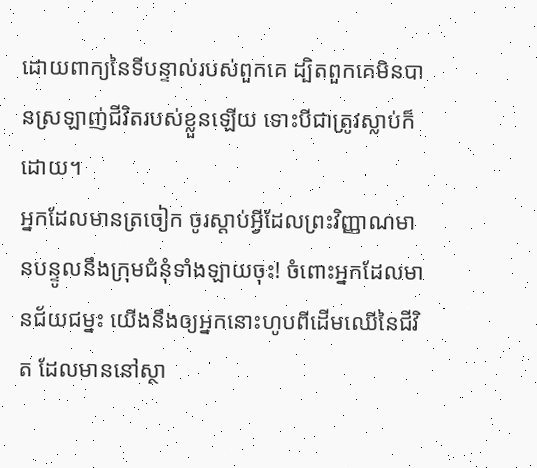ដោយពាក្យនៃទីបន្ទាល់របស់ពួកគេ ដ្បិតពួកគេមិនបានស្រឡាញ់ជីវិតរបស់ខ្លួនឡើយ ទោះបីជាត្រូវស្លាប់ក៏ដោយ។
អ្នកដែលមានត្រចៀក ចូរស្ដាប់អ្វីដែលព្រះវិញ្ញាណមានបន្ទូលនឹងក្រុមជំនុំទាំងឡាយចុះ! ចំពោះអ្នកដែលមានជ័យជម្នះ យើងនឹងឲ្យអ្នកនោះហូបពីដើមឈើនៃជីវិត ដែលមាននៅស្ថា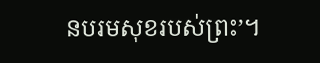នបរមសុខរបស់ព្រះ’។